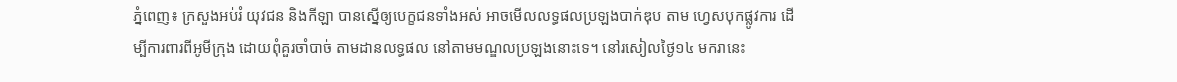ភ្នំពេញ៖ ក្រសួងអប់រំ យុវជន និងកីឡា បានស្នើឲ្យបេក្ខជនទាំងអស់ អាចមើលលទ្ធផលប្រឡងបាក់ឌុប តាម ហ្វេសបុកផ្លូវការ ដើម្បីការពារពីអូមីក្រុង ដោយពុំគួរចាំបាច់ តាមដានលទ្ធផល នៅតាមមណ្ឌលប្រឡងនោះទេ។ នៅរសៀលថ្ងៃ១៤ មករានេះ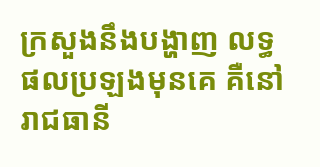ក្រសួងនឹងបង្ហាញ លទ្ធផលប្រឡងមុនគេ គឺនៅរាជធានី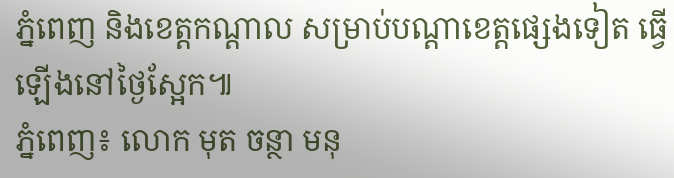ភ្នំពេញ និងខេត្តកណ្តាល សម្រាប់បណ្តាខេត្តផ្សេងទៀត ធ្វើឡើងនៅថ្ងៃស្អែក៕
ភ្នំពេញ៖ លោក មុត ចន្ថា មនុ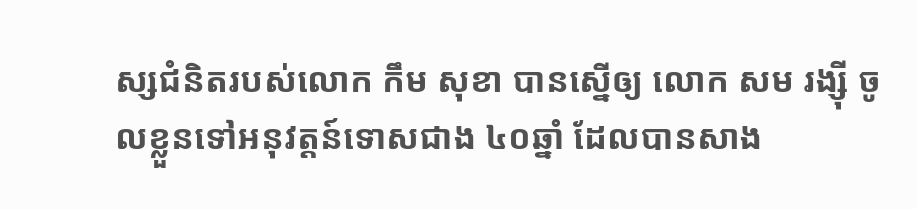ស្សជំនិតរបស់លោក កឹម សុខា បានស្នើឲ្យ លោក សម រង្ស៊ី ចូលខ្លួនទៅអនុវត្តន៍ទោសជាង ៤០ឆ្នាំ ដែលបានសាង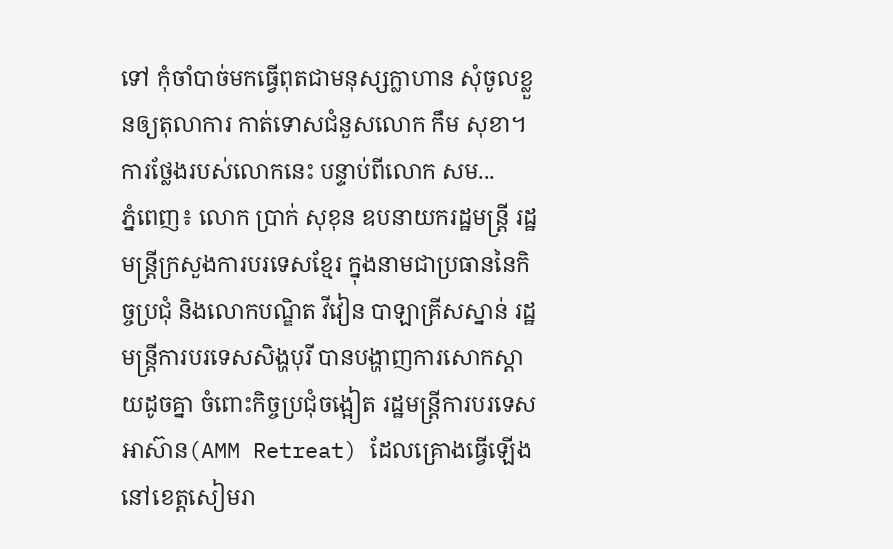ទៅ កុំចាំបាច់មកធ្វើពុតជាមនុស្សក្លាហាន សុំចូលខ្លួនឲ្យតុលាការ កាត់ទោសជំនួសលោក កឹម សុខា។ ការថ្លែងរបស់លោកនេះ បន្ទាប់ពីលោក សម...
ភ្នំពេញ៖ លោក ប្រាក់ សុខុន ឧបនាយករដ្ឋមន្រ្តី រដ្ឋមន្រ្តីក្រសួងការបរទេសខ្មែរ ក្នុងនាមជាប្រធាននៃកិច្ចប្រជុំ និងលោកបណ្ឌិត វីវៀន បាឡាគ្រីសស្នាន់ រដ្ឋមន្រ្តីការបរទេសសិង្ហបុរី បានបង្ហាញការសោកស្តាយដូចគ្នា ចំពោះកិច្ចប្រជុំចង្អៀត រដ្ឋមន្ត្រីការបរទេសអាស៊ាន(AMM Retreat) ដែលគ្រោងធ្វើឡើងនៅខេត្តសៀមរា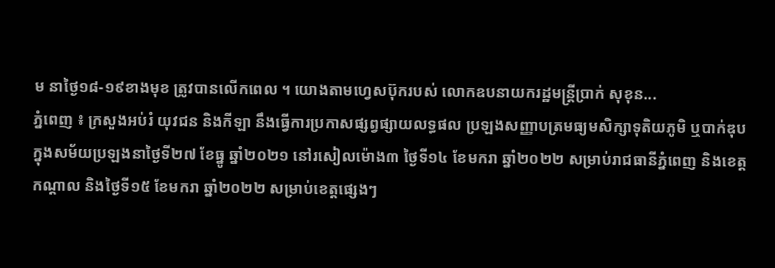ម នាថ្ងៃ១៨-១៩ខាងមុខ ត្រូវបានលើកពេល ។ យោងតាមហ្វេសប៊ុករបស់ លោកឧបនាយករដ្ឋមន្រ្តីប្រាក់ សុខុន...
ភ្នំពេញ ៖ ក្រសួងអប់រំ យុវជន និងកីឡា នឹងធ្វើការប្រកាសផ្សព្វផ្សាយលទ្ធផល ប្រឡងសញ្ញាបត្រមធ្យមសិក្សាទុតិយភូមិ ឬបាក់ឌុប ក្នុងសម័យប្រឡងនាថ្ងៃទី២៧ ខែធ្នូ ឆ្នាំ២០២១ នៅរសៀលម៉ោង៣ ថ្ងៃទី១៤ ខែមករា ឆ្នាំ២០២២ សម្រាប់រាជធានីភ្នំពេញ និងខេត្តកណ្ដាល និងថ្ងៃទី១៥ ខែមករា ឆ្នាំ២០២២ សម្រាប់ខេត្តផ្សេងៗ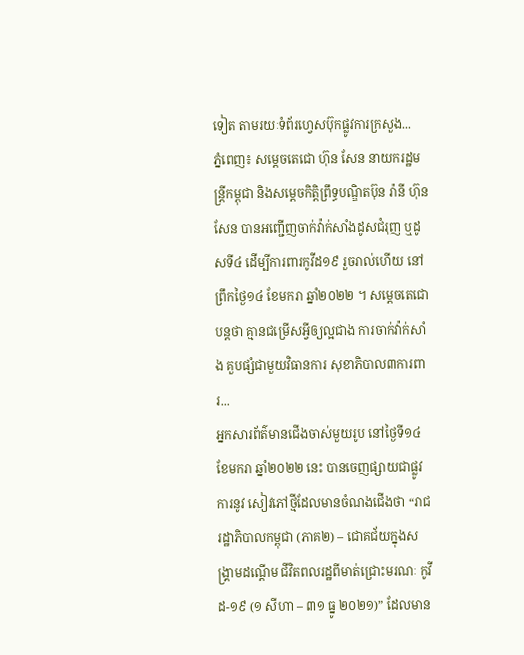ទៀត តាមរយៈទំព័រហ្វេសប៊ុកផ្លូវការក្រសួង...
ភ្នំពេញ៖ សម្តេចតេជោ ហ៊ុន សែន នាយករដ្ឋមន្រ្តីកម្ពុជា និងសម្តេចកិត្តិព្រឹទ្ធបណ្ឌិតប៊ុន រ៉ានី ហ៊ុន សែន បានអញ្ជើញចាក់វ៉ាក់សាំងដូសជំរុញ ឬដូសទី៤ ដើម្បីការពារកូវីដ១៩ រួចរាល់ហើយ នៅព្រឹកថ្ងៃ១៤ ខែមករា ឆ្នាំ២០២២ ។ សម្តេចតេជោបន្តថា គ្មានជម្រើសអ្វីឲ្យល្អជាង ការចាក់វ៉ាក់សាំង គួបផ្សំជាមួយវិធានការ សុខាភិបាល៣ការពារ...
អ្នកសារព័ត៌មានជើងចាស់មួយរូប នៅថ្ងៃទី១៤ ខែមករា ឆ្នាំ២០២២ នេះ បានចេញផ្សាយជាផ្លូវការនូវ សៀវភៅថ្មីដែលមានចំណងជើងថា “រាជរដ្ឋាភិបាលកម្ពុជា (ភាគ២) – ជោគជ័យក្នុងសង្រ្គាមដណ្តើម ជីវិតពលរដ្ឋពីមាត់ជ្រោះមរណៈ កូវីដ-១៩ (១ សីហា – ៣១ ធ្នូ ២០២១)” ដែលមាន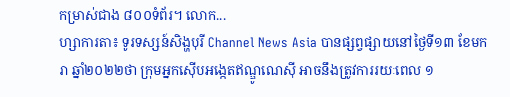កម្រាស់ជាង ៨០០ទំព័រ។ លោក...
ហ្សាការតា៖ ទូរទស្សន៍សិង្ហបុរី Channel News Asia បានផ្សព្វផ្សាយនៅថ្ងៃទី១៣ ខែមករា ឆ្នាំ២០២២ថា ក្រុមអ្នកស៊ើបអង្កេតឥណ្ឌូណេស៊ី អាចនឹងត្រូវការរយៈពេល ១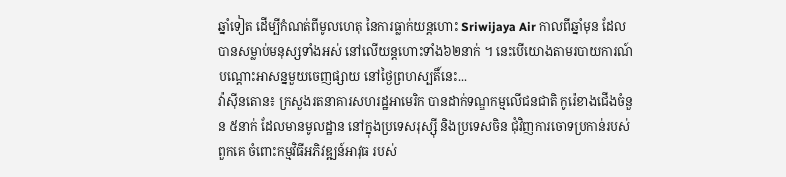ឆ្នាំទៀត ដើម្បីកំណត់ពីមូលហេតុ នៃការធ្លាក់យន្តហោះ Sriwijaya Air កាលពីឆ្នាំមុន ដែលបានសម្លាប់មនុស្សទាំងអស់ នៅលើយន្តហោះទាំង៦២នាក់ ។ នេះបើយោងតាមរបាយការណ៍ បណ្តោះអាសន្នមួយចេញផ្សាយ នៅថ្ងៃព្រហស្បតិ៍នេះ...
វ៉ាស៊ីនតោន៖ ក្រសួងរតនាគារសហរដ្ឋអាមេរិក បានដាក់ទណ្ឌកម្មលើជនជាតិ កូរ៉េខាងជើងចំនួន ៥នាក់ ដែលមានមូលដ្ឋាន នៅក្នុងប្រទេសរុស្ស៊ី និងប្រទេសចិន ជុំវិញការចោទប្រកាន់របស់ពួកគេ ចំពោះកម្មវិធីអភិវឌ្ឍន៍អាវុធ របស់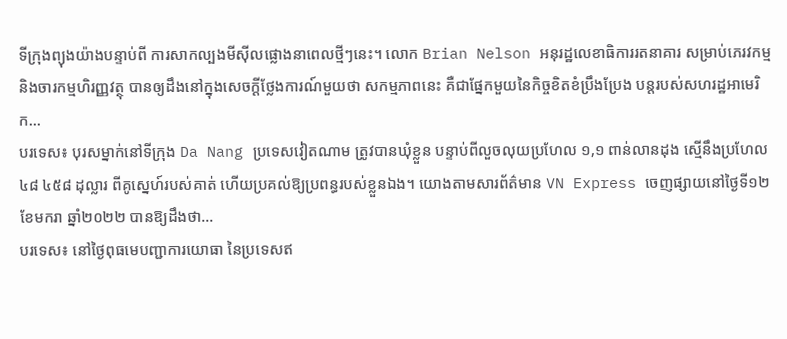ទីក្រុងព្យុងយ៉ាងបន្ទាប់ពី ការសាកល្បងមីស៊ីលផ្លោងនាពេលថ្មីៗនេះ។ លោក Brian Nelson អនុរដ្ឋលេខាធិការរតនាគារ សម្រាប់ភេរវកម្ម និងចារកម្មហិរញ្ញវត្ថុ បានឲ្យដឹងនៅក្នុងសេចក្តីថ្លែងការណ៍មួយថា សកម្មភាពនេះ គឺជាផ្នែកមួយនៃកិច្ចខិតខំប្រឹងប្រែង បន្តរបស់សហរដ្ឋអាមេរិក...
បរទេស៖ បុរសម្នាក់នៅទីក្រុង Da Nang ប្រទេសវៀតណាម ត្រូវបានឃុំខ្លួន បន្ទាប់ពីលួចលុយប្រហែល ១,១ ពាន់លានដុង ស្មើនឹងប្រហែល ៤៨ ៤៥៨ ដុល្លារ ពីគូស្នេហ៍របស់គាត់ ហើយប្រគល់ឱ្យប្រពន្ធរបស់ខ្លួនឯង។ យោងតាមសារព័ត៌មាន VN Express ចេញផ្សាយនៅថ្ងៃទី១២ ខែមករា ឆ្នាំ២០២២ បានឱ្យដឹងថា...
បរទេស៖ នៅថ្ងៃពុធមេបញ្ជាការយោធា នៃប្រទេសឥ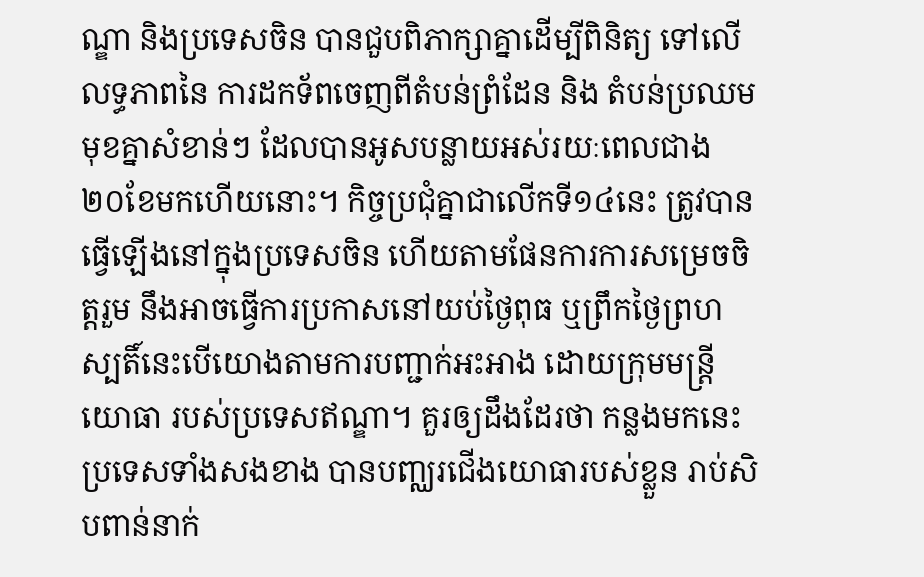ណ្ឌា និងប្រទេសចិន បានជួបពិភាក្សាគ្នាដើម្បីពិនិត្យ ទៅលើលទ្ធភាពនៃ ការដកទ័ពចេញពីតំបន់ព្រំដែន និង តំបន់ប្រឈមមុខគ្នាសំខាន់ៗ ដែលបានអូសបន្លាយអស់រយៈពេលជាង ២០ខែមកហើយនោះ។ កិច្ចប្រជុំគ្នាជាលើកទី១៤នេះ ត្រូវបានធ្វើឡើងនៅក្នុងប្រទេសចិន ហើយតាមផែនការការសម្រេចចិត្តរួម នឹងអាចធ្វើការប្រកាសនៅយប់ថ្ងៃពុធ ឬព្រឹកថ្ងៃព្រហស្បតិ៍នេះបើយោងតាមការបញ្ជាក់អះអាង ដោយក្រុមមន្ត្រីយោធា របស់ប្រទេសឥណ្ឌា។ គួរឲ្យដឹងដែរថា កន្លងមកនេះប្រទេសទាំងសងខាង បានបញ្ឈរជើងយោធារបស់ខ្លួន រាប់សិបពាន់នាក់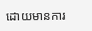ដោយមានការ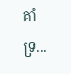គាំទ្រ...